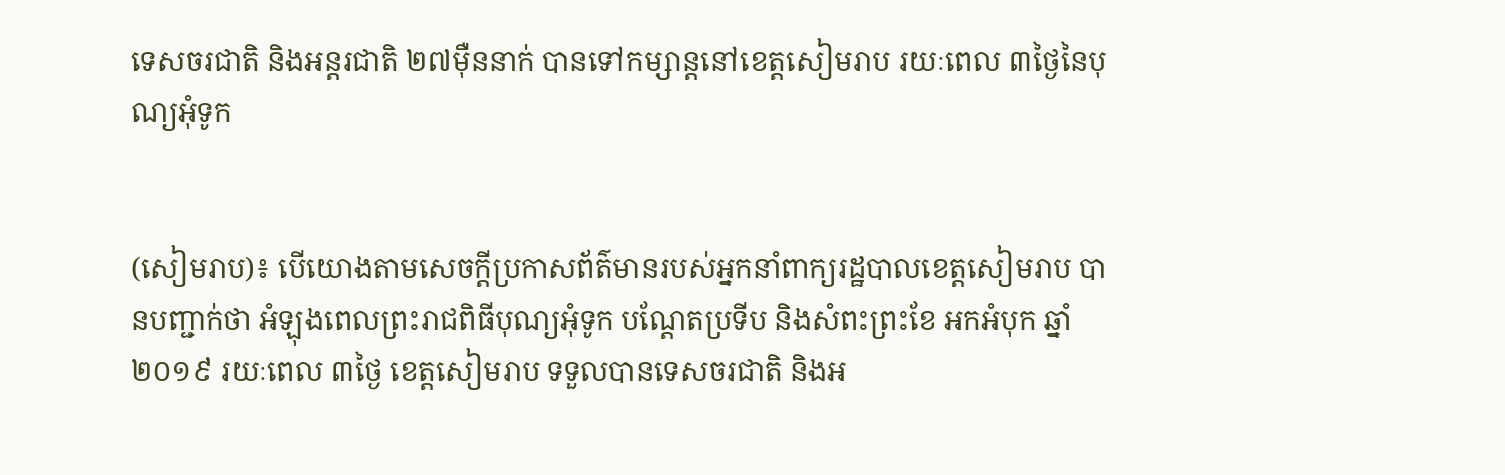ទេសចរជាតិ និងអន្តរជាតិ ២៧ម៉ឺននាក់ បានទៅកម្សាន្តនៅខេត្តសៀមរាប រយៈពេល ៣ថ្ងៃនៃបុណ្យអុំទូក


(សៀមរាប)៖ បើយោងតាមសេចក្តីប្រកាសព័ត៌មានរបស់អ្នកនាំពាក្យរដ្ឋបាលខេត្តសៀមរាប បានបញ្ជាក់ថា អំឡុងពេលព្រះរាជពិធីបុណ្យអុំទូក បណ្តែតប្រទីប និងសំពះព្រះខែ អកអំបុក ឆ្នាំ២០១៩ រយៈពេល ៣ថ្ងៃ ខេត្តសៀមរាប ទទួលបានទេសចរជាតិ និងអ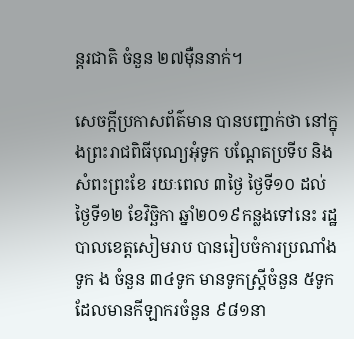ន្តរជាតិ ចំនួន ២៧ម៉ឺននាក់។

សេចក្តីប្រកាសព័ត៌មាន បានបញ្ជាក់ថា នៅក្នុងព្រះរាជពិធីបុណ្យអុំទូក បណ្តែតប្រទីប និងសំពះព្រះខែ រយៈពេល ៣ថ្ងៃ ថ្ងៃទី១០ ដល់ថ្ងៃទី១២ ខែវិច្ឆិកា ឆ្នាំ២០១៩កន្លងទៅនេះ រដ្ឋបាលខេត្តសៀមរាប បានរៀបចំការប្រណាំងទូក ង ចំនួន ៣៤ទូក មានទូកស្ត្រីចំនួន ៥ទូក ដែលមានកីឡាករចំនួន ៩៨១នា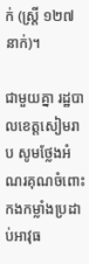ក់ (ស្ត្រី ១២៧នាក់)។

ជាមួយគ្នា រដ្ឋបាលខេត្តសៀមរាប សូមថ្លែងអំណរគុណចំពោះ កងកម្លាំងប្រដាប់អាវុធ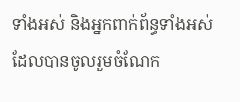ទាំងអស់ និងអ្នកពាក់ព័ន្ធទាំងអស់ដែលបានចូលរួមចំណែក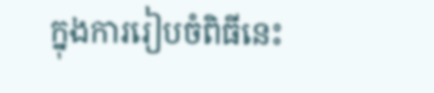ក្នុងការរៀបចំពិធីនេះ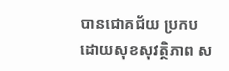បានជោគជ័យ ប្រកបដោយសុខសុវត្ថិភាព ស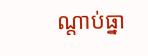ណ្តាប់ធ្នា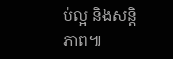ប់ល្អ និងសន្តិភាព៕